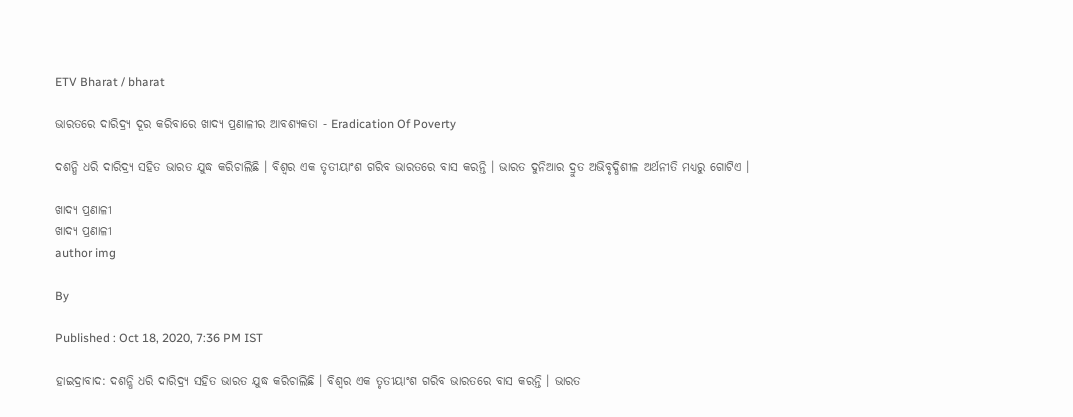ETV Bharat / bharat

ଭାରତରେ ଦାରିଦ୍ର୍ୟ ଦୂର କରିବାରେ ଖାଦ୍ୟ ପ୍ରଣାଳୀର ଆବଶ୍ୟକତା - Eradication Of Poverty

ଦଶନ୍ଧି ଧରି ଦାରିଦ୍ର୍ୟ ସହିତ ଭାରତ ଯୁଦ୍ଧ କରିଚାଲିଛି । ବିଶ୍ବର ଏକ ତୃତୀୟାଂଶ ଗରିବ ଭାରତରେ ବାସ କରନ୍ତି । ଭାରତ ଦୁନିଆର ଦ୍ରୁତ ଅଭିବୃଦ୍ଧିଶୀଳ ଅର୍ଥନୀତି ମଧ୍ୟରୁ ଗୋଟିଏ ।

ଖାଦ୍ୟ ପ୍ରଣାଳୀ
ଖାଦ୍ୟ ପ୍ରଣାଳୀ
author img

By

Published : Oct 18, 2020, 7:36 PM IST

ହାଇଦ୍ରାବାଦ: ଦଶନ୍ଧି ଧରି ଦାରିଦ୍ର୍ୟ ସହିତ ଭାରତ ଯୁଦ୍ଧ କରିଚାଲିଛି । ବିଶ୍ବର ଏକ ତୃତୀୟାଂଶ ଗରିବ ଭାରତରେ ବାସ କରନ୍ତି । ଭାରତ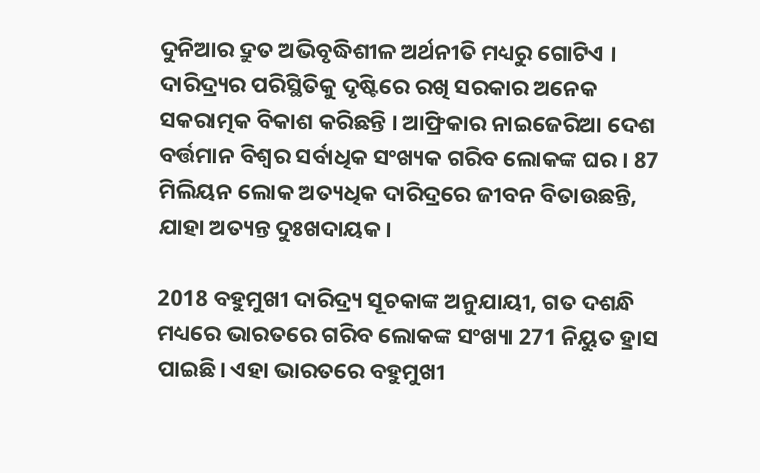ଦୁନିଆର ଦ୍ରୁତ ଅଭିବୃଦ୍ଧିଶୀଳ ଅର୍ଥନୀତି ମଧ୍ୟରୁ ଗୋଟିଏ । ଦାରିଦ୍ର୍ୟର ପରିସ୍ଥିତିକୁ ଦୃଷ୍ଟିରେ ରଖି ସରକାର ଅନେକ ସକରାତ୍ମକ ବିକାଶ କରିଛନ୍ତି । ଆଫ୍ରିକାର ନାଇଜେରିଆ ଦେଶ ବର୍ତ୍ତମାନ ବିଶ୍ବର ସର୍ବାଧିକ ସଂଖ୍ୟକ ଗରିବ ଲୋକଙ୍କ ଘର । 87 ମିଲିୟନ ଲୋକ ଅତ୍ୟଧିକ ଦାରିଦ୍ରରେ ଜୀବନ ବିତାଉଛନ୍ତି, ଯାହା ଅତ୍ୟନ୍ତ ଦୁଃଖଦାୟକ।

2018 ବହୁମୁଖୀ ଦାରିଦ୍ର୍ୟ ସୂଚକାଙ୍କ ଅନୁଯାୟୀ, ଗତ ଦଶନ୍ଧି ମଧ୍ୟରେ ଭାରତରେ ଗରିବ ଲୋକଙ୍କ ସଂଖ୍ୟା 271 ନିୟୁତ ହ୍ରାସ ପାଇଛି। ଏହା ଭାରତରେ ବହୁମୁଖୀ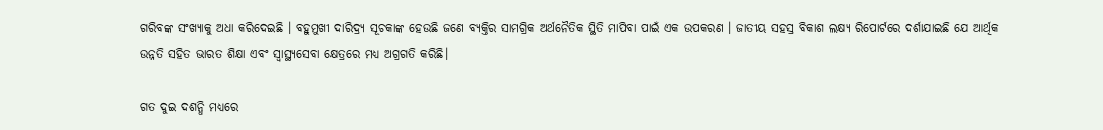ଗରିବଙ୍କ ସଂଖ୍ୟାକୁ ଅଧା କରିଦେଇଛି । ବହୁମୁଖୀ ଦାରିଦ୍ର୍ୟ ସୂଚକାଙ୍କ ହେଉଛି ଜଣେ ବ୍ୟକ୍ତିର ସାମଗ୍ରିକ ଅର୍ଥନୈତିକ ସ୍ଥିତି ମାପିବା ପାଇଁ ଏକ ଉପକରଣ । ଜାତୀୟ ସହସ୍ର ବିକାଶ ଲକ୍ଷ୍ୟ ରିପୋର୍ଟରେ ଦର୍ଶାଯାଇଛି ଯେ ଆର୍ଥିକ ଉନ୍ନତି ସହିତ ଭାରତ ଶିକ୍ଷା ଏବଂ ସ୍ବାସ୍ଥ୍ୟସେବା କ୍ଷେତ୍ରରେ ମଧ୍ୟ ଅଗ୍ରଗତି କରିଛି।

ଗତ ଦୁଇ ଦଶନ୍ଧି ମଧ୍ୟରେ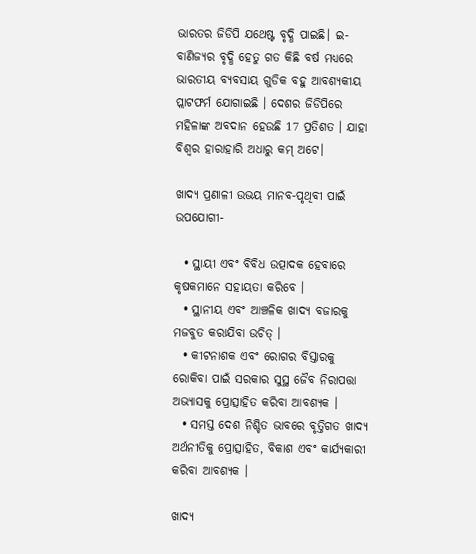ଭାରତର ଜିଡିପି ଯଥେଷ୍ଟ ବୃଦ୍ଧି ପାଇଛି। ଇ-ବାଣିଜ୍ୟର ବୃଦ୍ଧି ହେତୁ ଗତ କିଛି ବର୍ଷ ମଧ୍ୟରେ ଭାରତୀୟ ବ୍ୟବସାୟ ଗୁଡିକ ବହୁ ଆବଶ୍ୟକୀୟ ପ୍ଲାଟଫର୍ମ ଯୋଗାଇଛି । ଦେଶର ଜିଡିପିରେ ମହିଳାଙ୍କ ଅବଦାନ ହେଉଛି 17 ପ୍ରତିଶତ । ଯାହା ବିଶ୍ବର ହାରାହାରି ଅଧାରୁ କମ୍ ଅଟେ।

ଖାଦ୍ୟ ପ୍ରଣାଳୀ ଉଭୟ ମାନବ-ପୃଥିବୀ ପାଇଁ ଉପଯୋଗୀ-

  • ସ୍ଥାୟୀ ଏବଂ ବିବିଧ ଉତ୍ପାଦକ ହେବାରେ କୃଷକମାନେ ସହାୟତା କରିବେ ।
  • ସ୍ଥାନୀୟ ଏବଂ ଆଞ୍ଚଳିକ ଖାଦ୍ୟ ବଜାରକୁ ମଜବୁତ କରାଯିବା ଉଚିତ୍ ।
  • କୀଟନାଶକ ଏବଂ ରୋଗର ବିସ୍ତାରକୁ ରୋକିବା ପାଇଁ ସରକାର ସୁସ୍ଥ ଜୈବ ନିରାପତ୍ତା ଅଭ୍ୟାସକୁ ପ୍ରୋତ୍ସାହିତ କରିବା ଆବଶ୍ୟକ ।
  • ସମସ୍ତ ଦେଶ ନିଶ୍ଚିତ ଭାବରେ ବୃତ୍ତିଗତ ଖାଦ୍ୟ ଅର୍ଥନୀତିକୁ ପ୍ରୋତ୍ସାହିତ, ବିକାଶ ଏବଂ କାର୍ଯ୍ୟକାରୀ କରିବା ଆବଶ୍ୟକ ।

ଖାଦ୍ୟ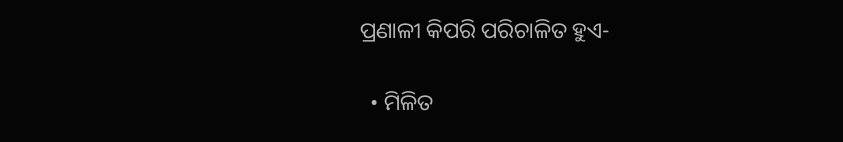ପ୍ରଣାଳୀ କିପରି ପରିଚାଳିତ ହୁଏ-

  • ମିଳିତ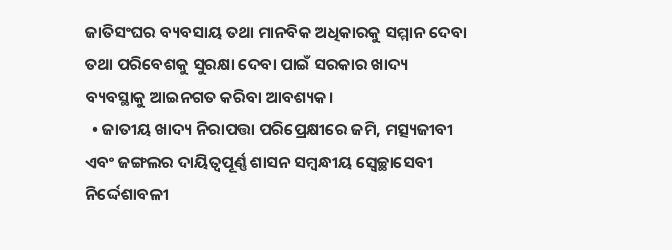ଜାତିସଂଘର ବ୍ୟବସାୟ ତଥା ମାନବିକ ଅଧିକାରକୁ ସମ୍ମାନ ଦେବା ତଥା ପରିବେଶକୁ ସୁରକ୍ଷା ଦେବା ପାଇଁ ସରକାର ଖାଦ୍ୟ ବ୍ୟବସ୍ଥାକୁ ଆଇନଗତ କରିବା ଆବଶ୍ୟକ।
  • ଜାତୀୟ ଖାଦ୍ୟ ନିରାପତ୍ତା ପରିପ୍ରେକ୍ଷୀରେ ଜମି, ମତ୍ସ୍ୟଜୀବୀ ଏବଂ ଜଙ୍ଗଲର ଦାୟିତ୍ବପୂର୍ଣ୍ଣ ଶାସନ ସମ୍ବନ୍ଧୀୟ ସ୍ବେଚ୍ଛାସେବୀ ନିର୍ଦ୍ଦେଶାବଳୀ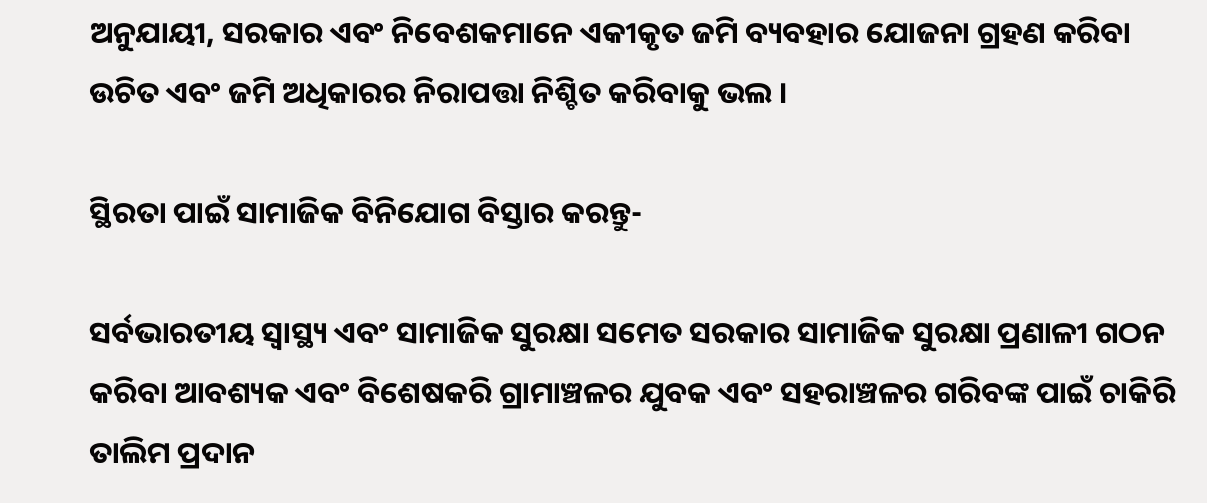ଅନୁଯାୟୀ, ସରକାର ଏବଂ ନିବେଶକମାନେ ଏକୀକୃତ ଜମି ବ୍ୟବହାର ଯୋଜନା ଗ୍ରହଣ କରିବା ଉଚିତ ଏବଂ ଜମି ଅଧିକାରର ନିରାପତ୍ତା ନିଶ୍ଚିତ କରିବାକୁ ଭଲ ।

ସ୍ଥିରତା ପାଇଁ ସାମାଜିକ ବିନିଯୋଗ ବିସ୍ତାର କରନ୍ତୁ-

ସର୍ବଭାରତୀୟ ସ୍ବାସ୍ଥ୍ୟ ଏବଂ ସାମାଜିକ ସୁରକ୍ଷା ସମେତ ସରକାର ସାମାଜିକ ସୁରକ୍ଷା ପ୍ରଣାଳୀ ଗଠନ କରିବା ଆବଶ୍ୟକ ଏବଂ ବିଶେଷକରି ଗ୍ରାମାଞ୍ଚଳର ଯୁବକ ଏବଂ ସହରାଞ୍ଚଳର ଗରିବଙ୍କ ପାଇଁ ଚାକିରି ତାଲିମ ପ୍ରଦାନ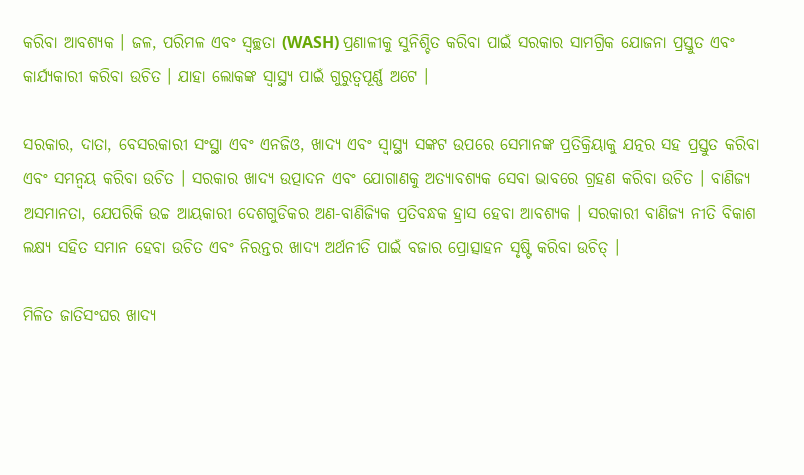କରିବା ଆବଶ୍ୟକ । ଜଳ, ପରିମଳ ଏବଂ ସ୍ବଚ୍ଛତା (WASH) ପ୍ରଣାଳୀକୁ ସୁନିଶ୍ଚିତ କରିବା ପାଇଁ ସରକାର ସାମଗ୍ରିକ ଯୋଜନା ପ୍ରସ୍ତୁତ ଏବଂ କାର୍ଯ୍ୟକାରୀ କରିବା ଉଚିତ । ଯାହା ଲୋକଙ୍କ ସ୍ବାସ୍ଥ୍ୟ ପାଇଁ ଗୁରୁତ୍ବପୂର୍ଣ୍ଣ ଅଟେ ।

ସରକାର, ଦାତା, ବେସରକାରୀ ସଂସ୍ଥା ଏବଂ ଏନଜିଓ, ଖାଦ୍ୟ ଏବଂ ସ୍ବାସ୍ଥ୍ୟ ସଙ୍କଟ ଉପରେ ସେମାନଙ୍କ ପ୍ରତିକ୍ରିୟାକୁ ଯତ୍ନର ସହ ପ୍ରସ୍ତୁତ କରିବା ଏବଂ ସମନ୍ବୟ କରିବା ଉଚିତ । ସରକାର ଖାଦ୍ୟ ଉତ୍ପାଦନ ଏବଂ ଯୋଗାଣକୁ ଅତ୍ୟାବଶ୍ୟକ ସେବା ଭାବରେ ଗ୍ରହଣ କରିବା ଉଚିତ । ବାଣିଜ୍ୟ ଅସମାନତା, ଯେପରିକି ଉଚ୍ଚ ଆୟକାରୀ ଦେଶଗୁଡିକର ଅଣ-ବାଣିଜ୍ୟିକ ପ୍ରତିବନ୍ଧକ ହ୍ରାସ ହେବା ଆବଶ୍ୟକ । ସରକାରୀ ବାଣିଜ୍ୟ ନୀତି ବିକାଶ ଲକ୍ଷ୍ୟ ସହିତ ସମାନ ହେବା ଉଚିତ ଏବଂ ନିରନ୍ତର ଖାଦ୍ୟ ଅର୍ଥନୀତି ପାଇଁ ବଜାର ପ୍ରୋତ୍ସାହନ ସୃଷ୍ଟି କରିବା ଉଚିତ୍ ।

ମିଳିତ ଜାତିସଂଘର ଖାଦ୍ୟ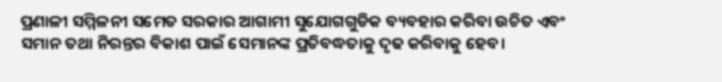ପ୍ରଣାଳୀ ସମ୍ମିଳନୀ ସମେତ ସରକାର ଆଗାମୀ ସୁଯୋଗଗୁଡିକ ବ୍ୟବହାର କରିବା ଉଚିତ ଏବଂ ସମାନ ତଥା ନିରନ୍ତର ବିକାଶ ପାଇଁ ସେମାନଙ୍କ ପ୍ରତିବଦ୍ଧତାକୁ ଦୃଢ କରିବାକୁ ହେବ।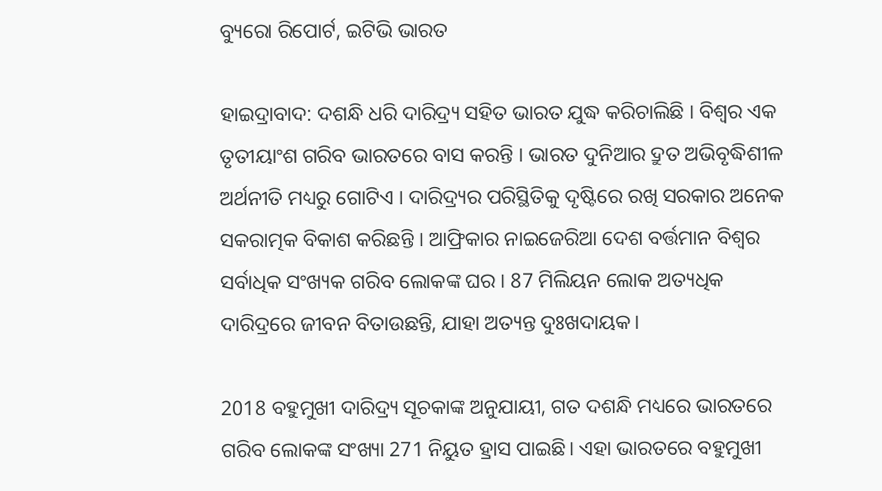ବ୍ୟୁରୋ ରିପୋର୍ଟ, ଇଟିଭି ଭାରତ

ହାଇଦ୍ରାବାଦ: ଦଶନ୍ଧି ଧରି ଦାରିଦ୍ର୍ୟ ସହିତ ଭାରତ ଯୁଦ୍ଧ କରିଚାଲିଛି । ବିଶ୍ବର ଏକ ତୃତୀୟାଂଶ ଗରିବ ଭାରତରେ ବାସ କରନ୍ତି । ଭାରତ ଦୁନିଆର ଦ୍ରୁତ ଅଭିବୃଦ୍ଧିଶୀଳ ଅର୍ଥନୀତି ମଧ୍ୟରୁ ଗୋଟିଏ । ଦାରିଦ୍ର୍ୟର ପରିସ୍ଥିତିକୁ ଦୃଷ୍ଟିରେ ରଖି ସରକାର ଅନେକ ସକରାତ୍ମକ ବିକାଶ କରିଛନ୍ତି । ଆଫ୍ରିକାର ନାଇଜେରିଆ ଦେଶ ବର୍ତ୍ତମାନ ବିଶ୍ବର ସର୍ବାଧିକ ସଂଖ୍ୟକ ଗରିବ ଲୋକଙ୍କ ଘର । 87 ମିଲିୟନ ଲୋକ ଅତ୍ୟଧିକ ଦାରିଦ୍ରରେ ଜୀବନ ବିତାଉଛନ୍ତି, ଯାହା ଅତ୍ୟନ୍ତ ଦୁଃଖଦାୟକ।

2018 ବହୁମୁଖୀ ଦାରିଦ୍ର୍ୟ ସୂଚକାଙ୍କ ଅନୁଯାୟୀ, ଗତ ଦଶନ୍ଧି ମଧ୍ୟରେ ଭାରତରେ ଗରିବ ଲୋକଙ୍କ ସଂଖ୍ୟା 271 ନିୟୁତ ହ୍ରାସ ପାଇଛି। ଏହା ଭାରତରେ ବହୁମୁଖୀ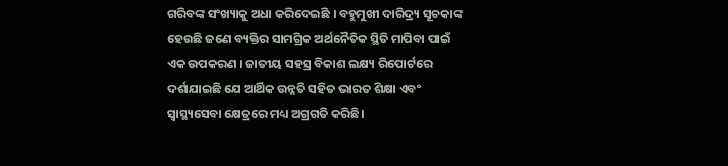ଗରିବଙ୍କ ସଂଖ୍ୟାକୁ ଅଧା କରିଦେଇଛି । ବହୁମୁଖୀ ଦାରିଦ୍ର୍ୟ ସୂଚକାଙ୍କ ହେଉଛି ଜଣେ ବ୍ୟକ୍ତିର ସାମଗ୍ରିକ ଅର୍ଥନୈତିକ ସ୍ଥିତି ମାପିବା ପାଇଁ ଏକ ଉପକରଣ । ଜାତୀୟ ସହସ୍ର ବିକାଶ ଲକ୍ଷ୍ୟ ରିପୋର୍ଟରେ ଦର୍ଶାଯାଇଛି ଯେ ଆର୍ଥିକ ଉନ୍ନତି ସହିତ ଭାରତ ଶିକ୍ଷା ଏବଂ ସ୍ବାସ୍ଥ୍ୟସେବା କ୍ଷେତ୍ରରେ ମଧ୍ୟ ଅଗ୍ରଗତି କରିଛି।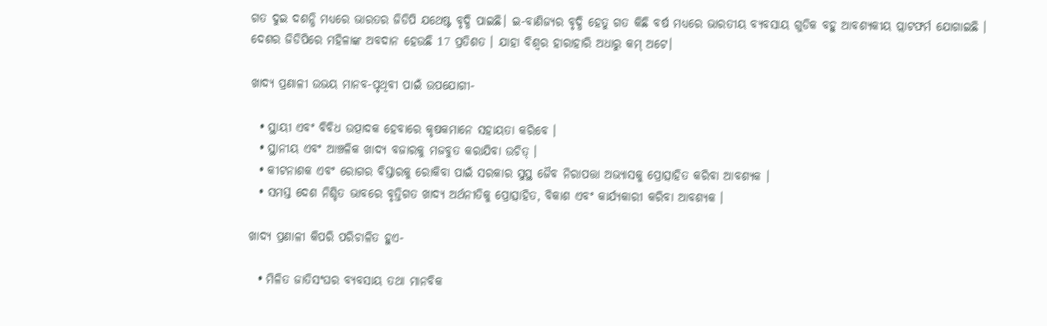ଗତ ଦୁଇ ଦଶନ୍ଧି ମଧ୍ୟରେ ଭାରତର ଜିଡିପି ଯଥେଷ୍ଟ ବୃଦ୍ଧି ପାଇଛି। ଇ-ବାଣିଜ୍ୟର ବୃଦ୍ଧି ହେତୁ ଗତ କିଛି ବର୍ଷ ମଧ୍ୟରେ ଭାରତୀୟ ବ୍ୟବସାୟ ଗୁଡିକ ବହୁ ଆବଶ୍ୟକୀୟ ପ୍ଲାଟଫର୍ମ ଯୋଗାଇଛି । ଦେଶର ଜିଡିପିରେ ମହିଳାଙ୍କ ଅବଦାନ ହେଉଛି 17 ପ୍ରତିଶତ । ଯାହା ବିଶ୍ବର ହାରାହାରି ଅଧାରୁ କମ୍ ଅଟେ।

ଖାଦ୍ୟ ପ୍ରଣାଳୀ ଉଭୟ ମାନବ-ପୃଥିବୀ ପାଇଁ ଉପଯୋଗୀ-

  • ସ୍ଥାୟୀ ଏବଂ ବିବିଧ ଉତ୍ପାଦକ ହେବାରେ କୃଷକମାନେ ସହାୟତା କରିବେ ।
  • ସ୍ଥାନୀୟ ଏବଂ ଆଞ୍ଚଳିକ ଖାଦ୍ୟ ବଜାରକୁ ମଜବୁତ କରାଯିବା ଉଚିତ୍ ।
  • କୀଟନାଶକ ଏବଂ ରୋଗର ବିସ୍ତାରକୁ ରୋକିବା ପାଇଁ ସରକାର ସୁସ୍ଥ ଜୈବ ନିରାପତ୍ତା ଅଭ୍ୟାସକୁ ପ୍ରୋତ୍ସାହିତ କରିବା ଆବଶ୍ୟକ ।
  • ସମସ୍ତ ଦେଶ ନିଶ୍ଚିତ ଭାବରେ ବୃତ୍ତିଗତ ଖାଦ୍ୟ ଅର୍ଥନୀତିକୁ ପ୍ରୋତ୍ସାହିତ, ବିକାଶ ଏବଂ କାର୍ଯ୍ୟକାରୀ କରିବା ଆବଶ୍ୟକ ।

ଖାଦ୍ୟ ପ୍ରଣାଳୀ କିପରି ପରିଚାଳିତ ହୁଏ-

  • ମିଳିତ ଜାତିସଂଘର ବ୍ୟବସାୟ ତଥା ମାନବିକ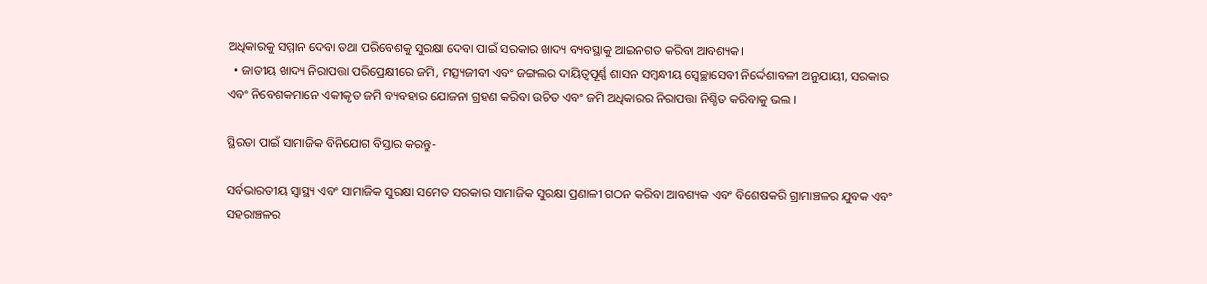ଅଧିକାରକୁ ସମ୍ମାନ ଦେବା ତଥା ପରିବେଶକୁ ସୁରକ୍ଷା ଦେବା ପାଇଁ ସରକାର ଖାଦ୍ୟ ବ୍ୟବସ୍ଥାକୁ ଆଇନଗତ କରିବା ଆବଶ୍ୟକ।
  • ଜାତୀୟ ଖାଦ୍ୟ ନିରାପତ୍ତା ପରିପ୍ରେକ୍ଷୀରେ ଜମି, ମତ୍ସ୍ୟଜୀବୀ ଏବଂ ଜଙ୍ଗଲର ଦାୟିତ୍ବପୂର୍ଣ୍ଣ ଶାସନ ସମ୍ବନ୍ଧୀୟ ସ୍ବେଚ୍ଛାସେବୀ ନିର୍ଦ୍ଦେଶାବଳୀ ଅନୁଯାୟୀ, ସରକାର ଏବଂ ନିବେଶକମାନେ ଏକୀକୃତ ଜମି ବ୍ୟବହାର ଯୋଜନା ଗ୍ରହଣ କରିବା ଉଚିତ ଏବଂ ଜମି ଅଧିକାରର ନିରାପତ୍ତା ନିଶ୍ଚିତ କରିବାକୁ ଭଲ ।

ସ୍ଥିରତା ପାଇଁ ସାମାଜିକ ବିନିଯୋଗ ବିସ୍ତାର କରନ୍ତୁ-

ସର୍ବଭାରତୀୟ ସ୍ବାସ୍ଥ୍ୟ ଏବଂ ସାମାଜିକ ସୁରକ୍ଷା ସମେତ ସରକାର ସାମାଜିକ ସୁରକ୍ଷା ପ୍ରଣାଳୀ ଗଠନ କରିବା ଆବଶ୍ୟକ ଏବଂ ବିଶେଷକରି ଗ୍ରାମାଞ୍ଚଳର ଯୁବକ ଏବଂ ସହରାଞ୍ଚଳର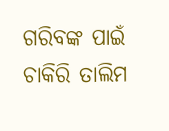ଗରିବଙ୍କ ପାଇଁ ଚାକିରି ତାଲିମ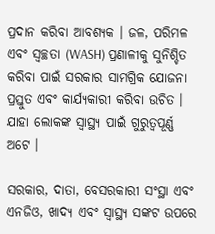ପ୍ରଦାନ କରିବା ଆବଶ୍ୟକ । ଜଳ, ପରିମଳ ଏବଂ ସ୍ବଚ୍ଛତା (WASH) ପ୍ରଣାଳୀକୁ ସୁନିଶ୍ଚିତ କରିବା ପାଇଁ ସରକାର ସାମଗ୍ରିକ ଯୋଜନା ପ୍ରସ୍ତୁତ ଏବଂ କାର୍ଯ୍ୟକାରୀ କରିବା ଉଚିତ । ଯାହା ଲୋକଙ୍କ ସ୍ବାସ୍ଥ୍ୟ ପାଇଁ ଗୁରୁତ୍ବପୂର୍ଣ୍ଣ ଅଟେ ।

ସରକାର, ଦାତା, ବେସରକାରୀ ସଂସ୍ଥା ଏବଂ ଏନଜିଓ, ଖାଦ୍ୟ ଏବଂ ସ୍ବାସ୍ଥ୍ୟ ସଙ୍କଟ ଉପରେ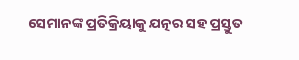ସେମାନଙ୍କ ପ୍ରତିକ୍ରିୟାକୁ ଯତ୍ନର ସହ ପ୍ରସ୍ତୁତ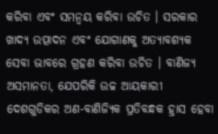କରିବା ଏବଂ ସମନ୍ବୟ କରିବା ଉଚିତ । ସରକାର ଖାଦ୍ୟ ଉତ୍ପାଦନ ଏବଂ ଯୋଗାଣକୁ ଅତ୍ୟାବଶ୍ୟକ ସେବା ଭାବରେ ଗ୍ରହଣ କରିବା ଉଚିତ । ବାଣିଜ୍ୟ ଅସମାନତା, ଯେପରିକି ଉଚ୍ଚ ଆୟକାରୀ ଦେଶଗୁଡିକର ଅଣ-ବାଣିଜ୍ୟିକ ପ୍ରତିବନ୍ଧକ ହ୍ରାସ ହେବା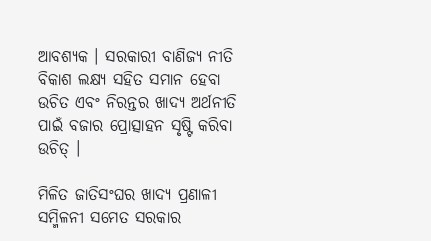ଆବଶ୍ୟକ । ସରକାରୀ ବାଣିଜ୍ୟ ନୀତି ବିକାଶ ଲକ୍ଷ୍ୟ ସହିତ ସମାନ ହେବା ଉଚିତ ଏବଂ ନିରନ୍ତର ଖାଦ୍ୟ ଅର୍ଥନୀତି ପାଇଁ ବଜାର ପ୍ରୋତ୍ସାହନ ସୃଷ୍ଟି କରିବା ଉଚିତ୍ ।

ମିଳିତ ଜାତିସଂଘର ଖାଦ୍ୟ ପ୍ରଣାଳୀ ସମ୍ମିଳନୀ ସମେତ ସରକାର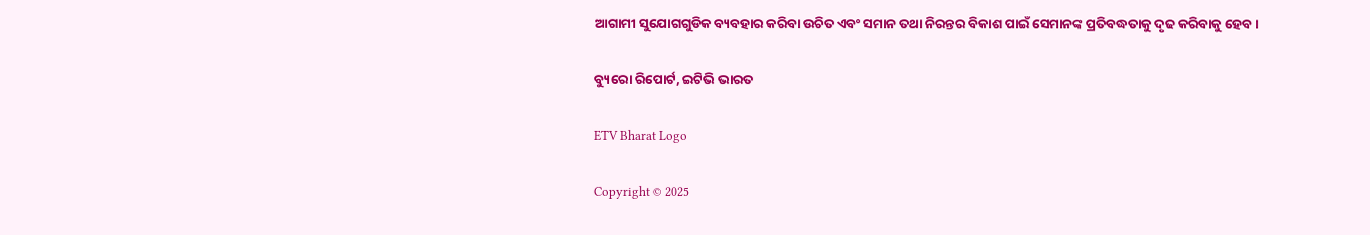ଆଗାମୀ ସୁଯୋଗଗୁଡିକ ବ୍ୟବହାର କରିବା ଉଚିତ ଏବଂ ସମାନ ତଥା ନିରନ୍ତର ବିକାଶ ପାଇଁ ସେମାନଙ୍କ ପ୍ରତିବଦ୍ଧତାକୁ ଦୃଢ କରିବାକୁ ହେବ।

ବ୍ୟୁରୋ ରିପୋର୍ଟ, ଇଟିଭି ଭାରତ

ETV Bharat Logo

Copyright © 2025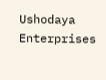Ushodaya Enterprises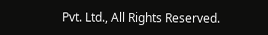Pvt. Ltd., All Rights Reserved.